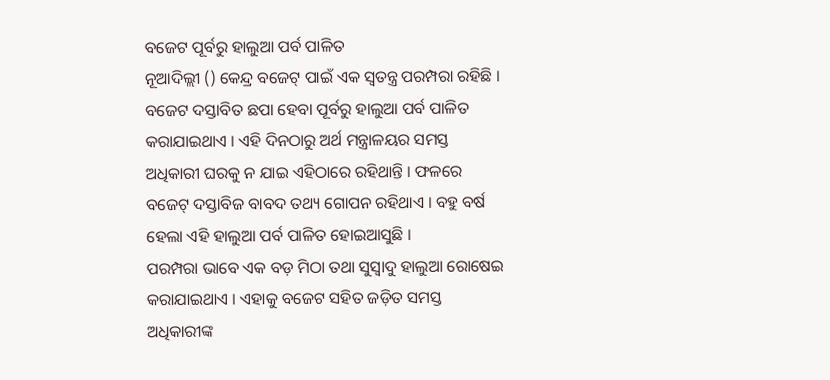ବଜେଟ ପୂର୍ବରୁ ହାଲୁଆ ପର୍ବ ପାଳିତ
ନୂଆଦିଲ୍ଲୀ () କେନ୍ଦ୍ର ବଜେଟ୍ ପାଇଁ ଏକ ସ୍ୱତନ୍ତ୍ର ପରମ୍ପରା ରହିଛି । ବଜେଟ ଦସ୍ତାବିତ ଛପା ହେବା ପୂର୍ବରୁ ହାଲୁଆ ପର୍ବ ପାଳିତ କରାଯାଇଥାଏ । ଏହି ଦିନଠାରୁ ଅର୍ଥ ମନ୍ତ୍ରାଳୟର ସମସ୍ତ ଅଧିକାରୀ ଘରକୁ ନ ଯାଇ ଏହିଠାରେ ରହିଥାନ୍ତି । ଫଳରେ ବଜେଟ୍ ଦସ୍ତାବିଜ ବାବଦ ତଥ୍ୟ ଗୋପନ ରହିଥାଏ । ବହୁ ବର୍ଷ ହେଲା ଏହି ହାଲୁଆ ପର୍ବ ପାଳିତ ହୋଇଆସୁଛି ।
ପରମ୍ପରା ଭାବେ ଏକ ବଡ଼ ମିଠା ତଥା ସୁସ୍ୱାଦୁ ହାଲୁଆ ରୋଷେଇ କରାଯାଇଥାଏ । ଏହାକୁ ବଜେଟ ସହିତ ଜଡ଼ିତ ସମସ୍ତ ଅଧିକାରୀଙ୍କ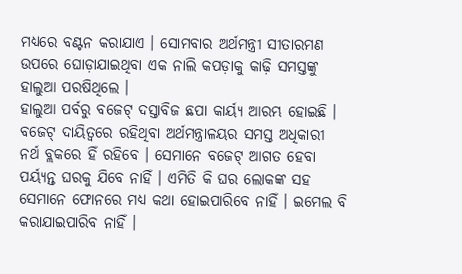ମଧ୍ୟରେ ବଣ୍ଟନ କରାଯାଏ । ସୋମବାର ଅର୍ଥମନ୍ତ୍ରୀ ସୀତାରମଣ ଉପରେ ଘୋଡ଼ାଯାଇଥିବା ଏକ ନାଲି କପଡ଼ାକୁ କାଢ଼ି ସମସ୍ତଙ୍କୁ ହାଲୁଆ ପରଷିଥିଲେ ।
ହାଲୁଆ ପର୍ବରୁ ବଜେଟ୍ ଦସ୍ତାବିଜ ଛପା କାର୍ୟ୍ୟ ଆରମ୍ଭ ହୋଇଛି । ବଜେଟ୍ ଦାୟିତ୍ୱରେ ରହିଥିବା ଅର୍ଥମନ୍ତ୍ରାଳୟର ସମସ୍ତ ଅଧିକାରୀ ନର୍ଥ ବ୍ଲକରେ ହିଁ ରହିବେ । ସେମାନେ ବଜେଟ୍ ଆଗତ ହେବା ପର୍ୟ୍ୟନ୍ତ ଘରକୁ ଯିବେ ନାହିଁ । ଏମିତି କି ଘର ଲୋକଙ୍କ ସହ ସେମାନେ ଫୋନରେ ମଧ୍ୟ କଥା ହୋଇପାରିବେ ନାହିଁ । ଇମେଲ ବି କରାଯାଇପାରିବ ନାହିଁ ।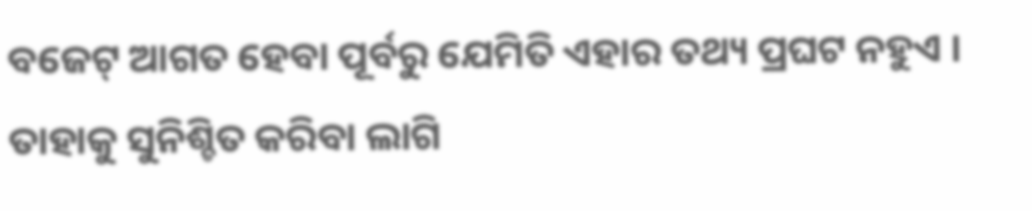ବଜେଟ୍ ଆଗତ ହେବା ପୂର୍ବରୁ ଯେମିତି ଏହାର ତଥ୍ୟ ପ୍ରଘଟ ନହୁଏ । ତାହାକୁ ସୁନିଶ୍ଚିତ କରିବା ଲାଗି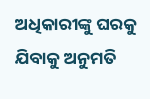ଅଧିକାରୀଙ୍କୁ ଘରକୁ ଯିବାକୁ ଅନୁମତି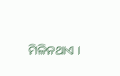ମିଳିନଥାଏ ।